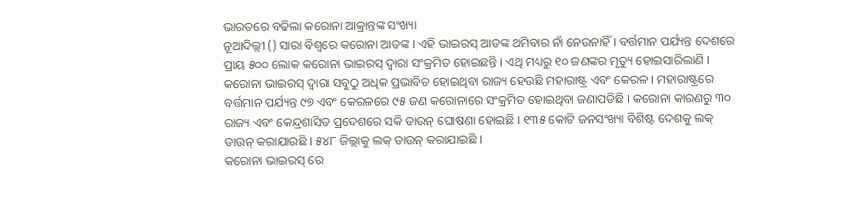ଭାରତରେ ବଢିଲା କରୋନା ଆକ୍ରାନ୍ତଙ୍କ ସଂଖ୍ୟା
ନୂଆଦିଲ୍ଲୀ () ସାରା ବିଶ୍ବରେ କରୋନା ଆତଙ୍କ । ଏହି ଭାଇରସ୍ ଆତଙ୍କ ଥମିବାର ନାଁ ନେଉନାହିଁ । ବର୍ତ୍ତମାନ ପର୍ଯ୍ୟନ୍ତ ଦେଶରେ ପ୍ରାୟ ୫୦୦ ଲୋକ କରୋନା ଭାଇରସ୍ ଦ୍ବାରା ସଂକ୍ରମିତ ହୋଇଛନ୍ତି । ଏଥି ମଧ୍ୟରୁ ୧୦ ଜଣଙ୍କର ମୃତ୍ୟୁ ହୋଇସାରିଲାଣି ।
କରୋନା ଭାଇରସ୍ ଦ୍ବାରା ସବୁଠୁ ଅଧିକ ପ୍ରଭାବିତ ହୋଇଥିବା ରାଜ୍ୟ ହେଉଛି ମହାରାଷ୍ଟ୍ର ଏବଂ କେରଳ । ମହାରାଷ୍ଟ୍ରରେ ବର୍ତ୍ତମାନ ପର୍ଯ୍ୟନ୍ତ ୯୭ ଏବଂ କେରଳରେ ୯୫ ଜଣ କରୋନାରେ ସଂକ୍ରମିତ ହୋଇଥିବା ଜଣାପଡିଛି । କରୋନା କାରଣରୁ ୩୦ ରାଜ୍ୟ ଏବଂ କେନ୍ଦ୍ରଶାସିତ ପ୍ରଦେଶରେ ସକି ଡାଉନ୍ ଘୋଷଣା ହୋଇଛି । ୧୩୫ କୋଟି ଜନସଂଖ୍ୟା ବିଶିଷ୍ଟ ଦେଶକୁ ଲକ୍ ଡାଉନ୍ କରାଯାଉଛି । ୫୪୮ ଜିଲ୍ଲାକୁ ଲକ୍ ଡାଉନ୍ କରାଯାଇଛି ।
କରୋନା ଭାଇରସ୍ ରେ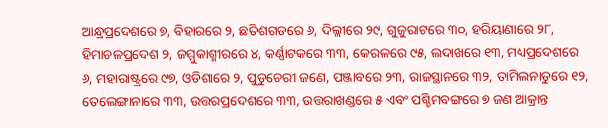ଆନ୍ଧ୍ରପ୍ରଦେଶରେ ୭, ବିହାରରେ ୨, ଛତିଶଗଡରେ ୬, ଦିଲ୍ଲୀରେ ୨୯, ଗୁଜୁରାଟରେ ୩୦, ହରିୟାଣାରେ ୨୮, ହିମାଚଳପ୍ରଦେଶ ୨, ଜମ୍ମୁକାଶ୍ମୀରରେ ୪, କର୍ଣ୍ଣାଟକରେ ୩୩, କେରଳରେ ୯୫, ଲଦାଖରେ ୧୩, ମଧ୍ୟପ୍ରଦେଶରେ ୬, ମହାରାଷ୍ଟ୍ରରେ ୯୭, ଓଡିଶାରେ ୨, ପୁଡୁଚେରୀ ଜଣେ, ପଞ୍ଜାବରେ ୨୩, ରାଜସ୍ଥାନରେ ୩୨, ତାମିଲନାଡୁରେ ୧୨, ତେଲେଙ୍ଗାନାରେ ୩୩, ଉତ୍ତରପ୍ରଦେଶରେ ୩୩, ଉତ୍ତରାଖଣ୍ଡରେ ୫ ଏବଂ ପଶ୍ଚିମବଙ୍ଗରେ ୭ ଜଣ ଆକ୍ରାନ୍ତ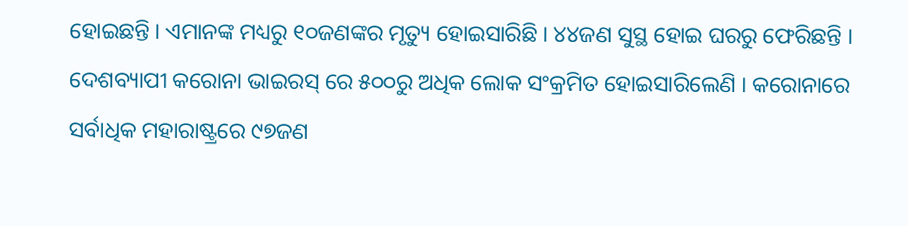ହୋଇଛନ୍ତି । ଏମାନଙ୍କ ମଧ୍ୟରୁ ୧୦ଜଣଙ୍କର ମୃତ୍ୟୁ ହୋଇସାରିଛି । ୪୪ଜଣ ସୁସ୍ଥ ହୋଇ ଘରରୁ ଫେରିଛନ୍ତି ।
ଦେଶବ୍ୟାପୀ କରୋନା ଭାଇରସ୍ ରେ ୫୦୦ରୁ ଅଧିକ ଲୋକ ସଂକ୍ରମିତ ହୋଇସାରିଲେଣି । କରୋନାରେ ସର୍ବାଧିକ ମହାରାଷ୍ଟ୍ରରେ ୯୭ଜଣ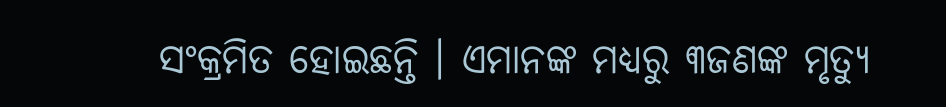ସଂକ୍ରମିତ ହୋଇଛନ୍ତି । ଏମାନଙ୍କ ମଧ୍ୟରୁ ୩ଜଣଙ୍କ ମୃତ୍ୟୁ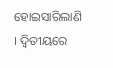ହୋଇସାରିଲାଣି । ଦ୍ବିତୀୟରେ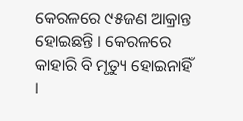କେରଳରେ ୯୫ଜଣ ଆକ୍ରାନ୍ତ ହୋଇଛନ୍ତି । କେରଳରେ କାହାରି ବି ମୃତ୍ୟୁ ହୋଇନାହିଁ ।